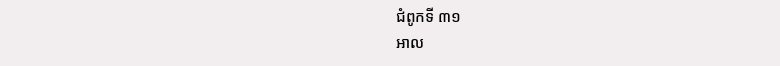ជំពូកទី ៣១
អាល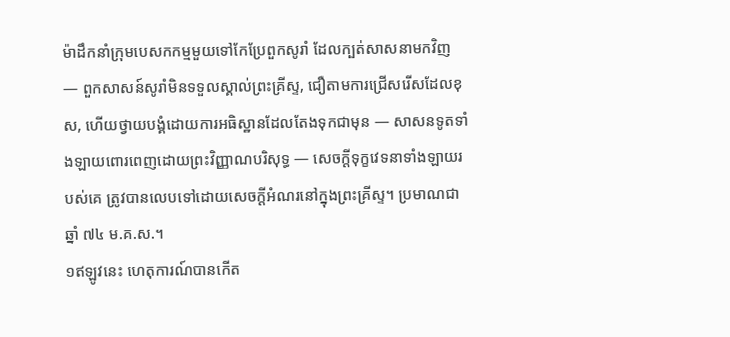ម៉ាដឹកនាំក្រុមបេសកកម្មមួយទៅកែប្រែពួកសូរាំ ដែលក្បត់សាសនាមកវិញ — ពួកសាសន៍សូរាំមិនទទួលស្គាល់ព្រះគ្រីស្ទ, ជឿតាមការជ្រើសរើសដែលខុស, ហើយថ្វាយបង្គំដោយការអធិស្ឋានដែលតែងទុកជាមុន — សាសនទូតទាំងឡាយពោរពេញដោយព្រះវិញ្ញាណបរិសុទ្ធ — សេចក្ដីទុក្ខវេទនាទាំងឡាយរបស់គេ ត្រូវបានលេបទៅដោយសេចក្ដីអំណរនៅក្នុងព្រះគ្រីស្ទ។ ប្រមាណជាឆ្នាំ ៧៤ ម.គ.ស.។
១ឥឡូវនេះ ហេតុការណ៍បានកើត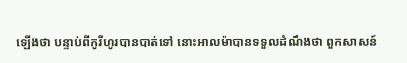ឡើងថា បន្ទាប់ពីកូរីហូរបានបាត់ទៅ នោះអាលម៉ាបានទទួលដំណឹងថា ពួកសាសន៍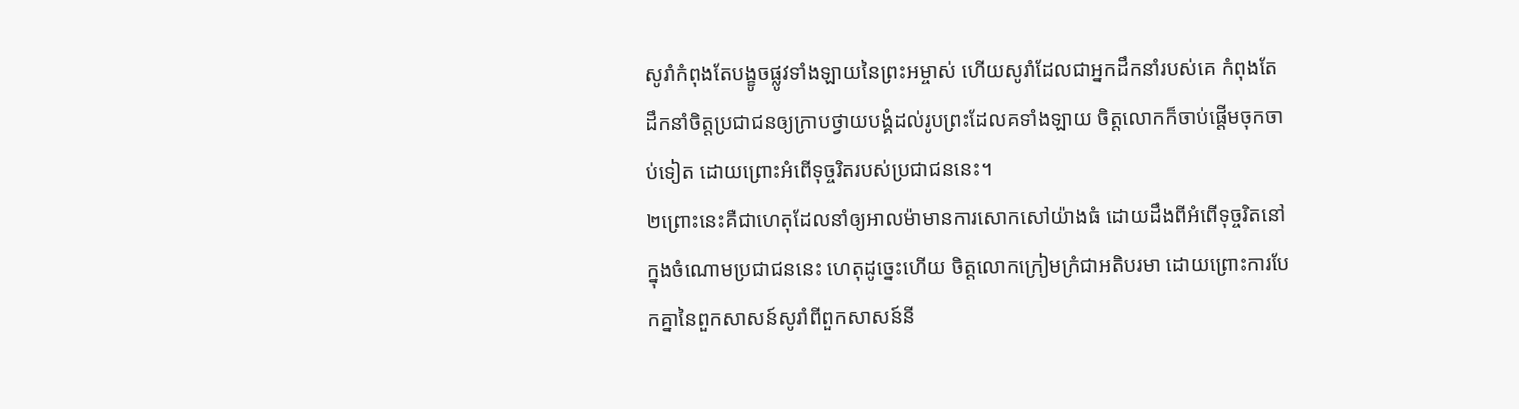សូរាំកំពុងតែបង្ខូចផ្លូវទាំងឡាយនៃព្រះអម្ចាស់ ហើយសូរាំដែលជាអ្នកដឹកនាំរបស់គេ កំពុងតែដឹកនាំចិត្តប្រជាជនឲ្យក្រាបថ្វាយបង្គំដល់រូបព្រះដែលគទាំងឡាយ ចិត្តលោកក៏ចាប់ផ្ដើមចុកចាប់ទៀត ដោយព្រោះអំពើទុច្ចរិតរបស់ប្រជាជននេះ។
២ព្រោះនេះគឺជាហេតុដែលនាំឲ្យអាលម៉ាមានការសោកសៅយ៉ាងធំ ដោយដឹងពីអំពើទុច្ចរិតនៅក្នុងចំណោមប្រជាជននេះ ហេតុដូច្នេះហើយ ចិត្តលោកក្រៀមក្រំជាអតិបរមា ដោយព្រោះការបែកគ្នានៃពួកសាសន៍សូរាំពីពួកសាសន៍នី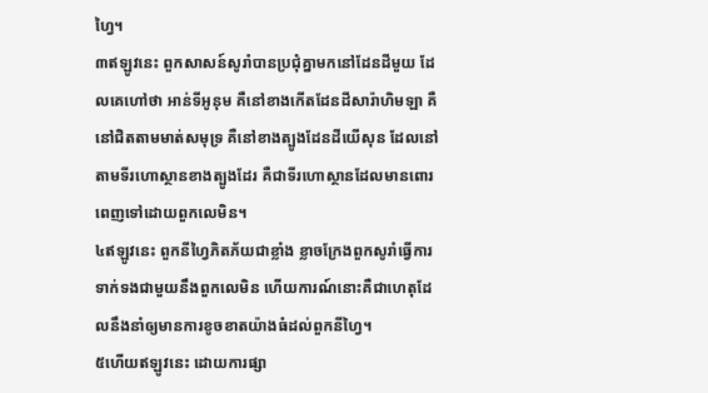ហ្វៃ។
៣ឥឡូវនេះ ពួកសាសន៍សូរាំបានប្រជុំគ្នាមកនៅដែនដីមួយ ដែលគេហៅថា អាន់ទីអូនុម គឺនៅខាងកើតដែនដីសារ៉ាហិមឡា គឺនៅជិតតាមមាត់សមុទ្រ គឺនៅខាងត្បូងដែនដីយើសុន ដែលនៅតាមទីរហោស្ថានខាងត្បូងដែរ គឺជាទីរហោស្ថានដែលមានពោរពេញទៅដោយពួកលេមិន។
៤ឥឡូវនេះ ពួកនីហ្វៃភិតភ័យជាខ្លាំង ខ្លាចក្រែងពួកសូរាំធ្វើការទាក់ទងជាមួយនឹងពួកលេមិន ហើយការណ៍នោះគឺជាហេតុដែលនឹងនាំឲ្យមានការខូចខាតយ៉ាងធំដល់ពួកនីហ្វៃ។
៥ហើយឥឡូវនេះ ដោយការផ្សា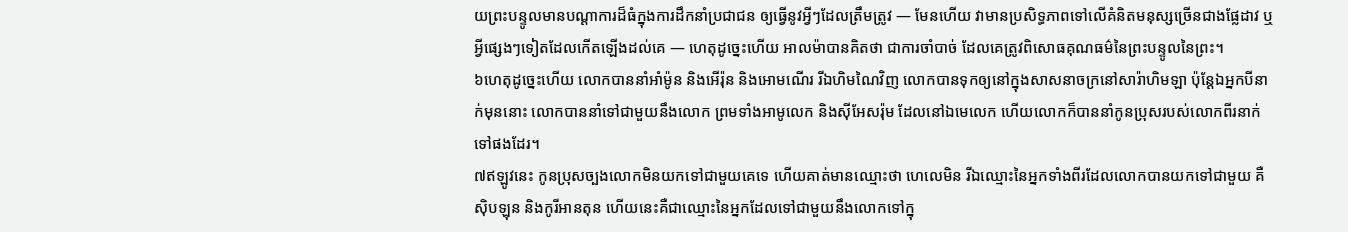យព្រះបន្ទូលមានបណ្ដាការដ៏ធំក្នុងការដឹកនាំប្រជាជន ឲ្យធ្វើនូវអ្វីៗដែលត្រឹមត្រូវ — មែនហើយ វាមានប្រសិទ្ធភាពទៅលើគំនិតមនុស្សច្រើនជាងផ្លែដាវ ឬអ្វីផ្សេងៗទៀតដែលកើតឡើងដល់គេ — ហេតុដូច្នេះហើយ អាលម៉ាបានគិតថា ជាការចាំបាច់ ដែលគេត្រូវពិសោធគុណធម៌នៃព្រះបន្ទូលនៃព្រះ។
៦ហេតុដូច្នេះហើយ លោកបាននាំអាំម៉ូន និងអើរ៉ុន និងអោមណើរ រីឯហិមណៃវិញ លោកបានទុកឲ្យនៅក្នុងសាសនាចក្រនៅសារ៉ាហិមឡា ប៉ុន្តែឯអ្នកបីនាក់មុននោះ លោកបាននាំទៅជាមួយនឹងលោក ព្រមទាំងអាមូលេក និងស៊ីអែសរ៉ុម ដែលនៅឯមេលេក ហើយលោកក៏បាននាំកូនប្រុសរបស់លោកពីរនាក់ទៅផងដែរ។
៧ឥឡូវនេះ កូនប្រុសច្បងលោកមិនយកទៅជាមួយគេទេ ហើយគាត់មានឈ្មោះថា ហេលេមិន រីឯឈ្មោះនៃអ្នកទាំងពីរដែលលោកបានយកទៅជាមួយ គឺស៊ិបឡុន និងកូរីអានតុន ហើយនេះគឺជាឈ្មោះនៃអ្នកដែលទៅជាមួយនឹងលោកទៅក្នុ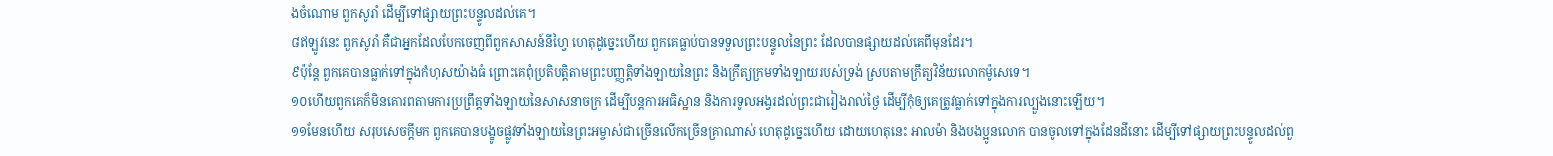ងចំណោម ពួកសូរាំ ដើម្បីទៅផ្សាយព្រះបន្ទូលដល់គេ។
៨ឥឡូវនេះ ពួកសូរាំ គឺជាអ្នកដែលបែកចេញពីពួកសាសន៍នីហ្វៃ ហេតុដូច្នេះហើយ ពួកគេធ្លាប់បានទទួលព្រះបន្ទូលនៃព្រះ ដែលបានផ្សាយដល់គេពីមុនដែរ។
៩ប៉ុន្តែ ពួកគេបានធ្លាក់ទៅក្នុងកំហុសយ៉ាងធំ ព្រោះគេពុំប្រតិបត្តិតាមព្រះបញ្ញត្តិទាំងឡាយនៃព្រះ និងក្រឹត្យក្រមទាំងឡាយរបស់ទ្រង់ ស្របតាមក្រឹត្យវិន័យលោកម៉ូសេទេ។
១០ហើយពួកគេក៏មិនគោរពតាមការប្រព្រឹត្តទាំងឡាយនៃសាសនាចក្រ ដើម្បីបន្តការអធិស្ឋាន និងការទូលអង្វរដល់ព្រះជារៀងរាល់ថ្ងៃ ដើម្បីកុំឲ្យគេត្រូវធ្លាក់ទៅក្នុងការល្បួងនោះឡើយ។
១១មែនហើយ សរុបសេចក្ដីមក ពួកគេបានបង្ខូចផ្លូវទាំងឡាយនៃព្រះអម្ចាស់ជាច្រើនលើកច្រើនគ្រាណាស់ ហេតុដូច្នេះហើយ ដោយហេតុនេះ អាលម៉ា និងបងប្អូនលោក បានចូលទៅក្នុងដែនដីនោះ ដើម្បីទៅផ្សាយព្រះបន្ទូលដល់ពួ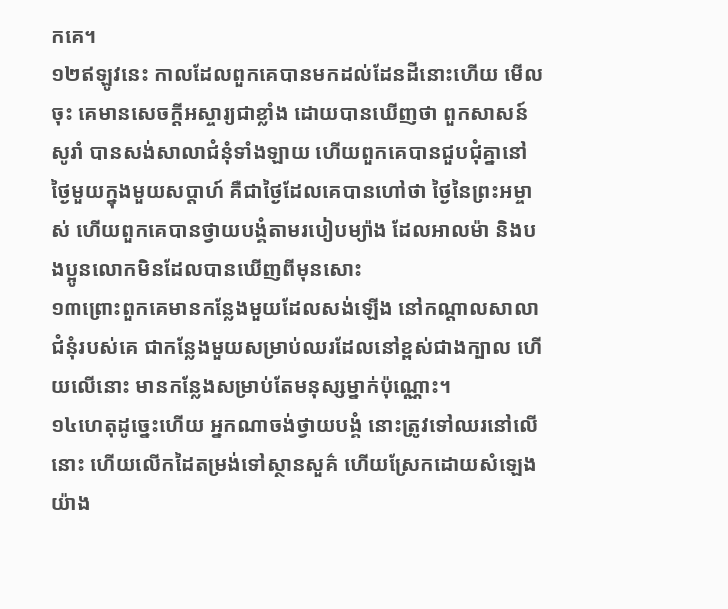កគេ។
១២ឥឡូវនេះ កាលដែលពួកគេបានមកដល់ដែនដីនោះហើយ មើលចុះ គេមានសេចក្ដីអស្ចារ្យជាខ្លាំង ដោយបានឃើញថា ពួកសាសន៍សូរាំ បានសង់សាលាជំនុំទាំងឡាយ ហើយពួកគេបានជួបជុំគ្នានៅថ្ងៃមួយក្នុងមួយសប្ដាហ៍ គឺជាថ្ងៃដែលគេបានហៅថា ថ្ងៃនៃព្រះអម្ចាស់ ហើយពួកគេបានថ្វាយបង្គំតាមរបៀបម្យ៉ាង ដែលអាលម៉ា និងបងប្អូនលោកមិនដែលបានឃើញពីមុនសោះ
១៣ព្រោះពួកគេមានកន្លែងមួយដែលសង់ឡើង នៅកណ្ដាលសាលាជំនុំរបស់គេ ជាកន្លែងមួយសម្រាប់ឈរដែលនៅខ្ពស់ជាងក្បាល ហើយលើនោះ មានកន្លែងសម្រាប់តែមនុស្សម្នាក់ប៉ុណ្ណោះ។
១៤ហេតុដូច្នេះហើយ អ្នកណាចង់ថ្វាយបង្គំ នោះត្រូវទៅឈរនៅលើនោះ ហើយលើកដៃតម្រង់ទៅស្ថានសួគ៌ ហើយស្រែកដោយសំឡេងយ៉ាង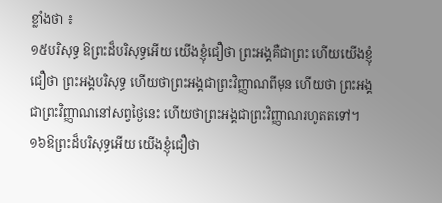ខ្លាំងថា ៖
១៥បរិសុទ្ធ ឱព្រះដ៏បរិសុទ្ធអើយ យើងខ្ញុំជឿថា ព្រះអង្គគឺជាព្រះ ហើយយើងខ្ញុំជឿថា ព្រះអង្គបរិសុទ្ធ ហើយថាព្រះអង្គជាព្រះវិញ្ញាណពីមុន ហើយថា ព្រះអង្គជាព្រះវិញ្ញាណនៅសព្វថ្ងៃនេះ ហើយថាព្រះអង្គជាព្រះវិញ្ញាណរហូតតទៅ។
១៦ឱព្រះដ៏បរិសុទ្ធអើយ យើងខ្ញុំជឿថា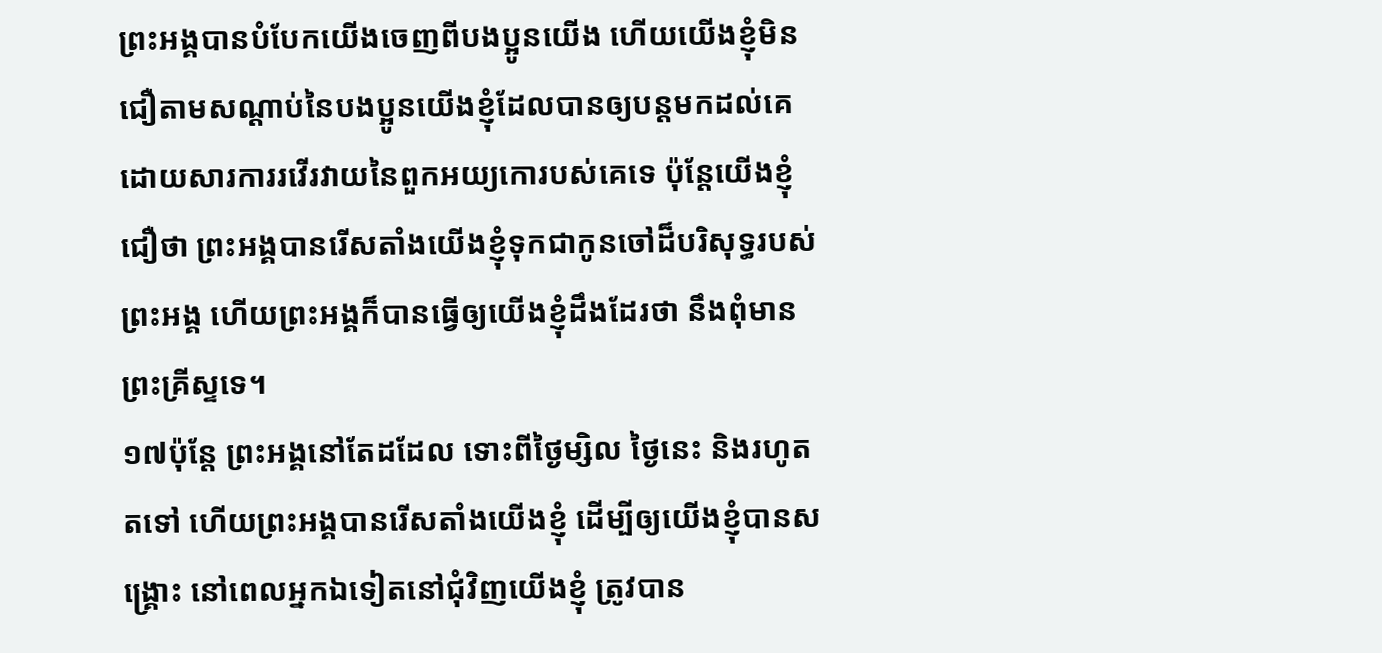ព្រះអង្គបានបំបែកយើងចេញពីបងប្អូនយើង ហើយយើងខ្ញុំមិនជឿតាមសណ្ដាប់នៃបងប្អូនយើងខ្ញុំដែលបានឲ្យបន្តមកដល់គេ ដោយសារការរវើរវាយនៃពួកអយ្យកោរបស់គេទេ ប៉ុន្តែយើងខ្ញុំជឿថា ព្រះអង្គបានរើសតាំងយើងខ្ញុំទុកជាកូនចៅដ៏បរិសុទ្ធរបស់ព្រះអង្គ ហើយព្រះអង្គក៏បានធ្វើឲ្យយើងខ្ញុំដឹងដែរថា នឹងពុំមានព្រះគ្រីស្ទទេ។
១៧ប៉ុន្តែ ព្រះអង្គនៅតែដដែល ទោះពីថ្ងៃម្សិល ថ្ងៃនេះ និងរហូតតទៅ ហើយព្រះអង្គបានរើសតាំងយើងខ្ញុំ ដើម្បីឲ្យយើងខ្ញុំបានសង្គ្រោះ នៅពេលអ្នកឯទៀតនៅជុំវិញយើងខ្ញុំ ត្រូវបាន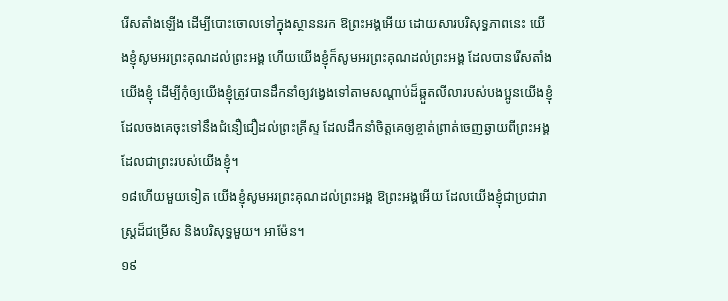រើសតាំងឡើង ដើម្បីបោះចោលទៅក្នុងស្ថាននរក ឱព្រះអង្គអើយ ដោយសារបរិសុទ្ធភាពនេះ យើងខ្ញុំសូមអរព្រះគុណដល់ព្រះអង្គ ហើយយើងខ្ញុំក៏សូមអរព្រះគុណដល់ព្រះអង្គ ដែលបានរើសតាំងយើងខ្ញុំ ដើម្បីកុំឲ្យយើងខ្ញុំត្រូវបានដឹកនាំឲ្យវង្វេងទៅតាមសណ្ដាប់ដ៏ឆ្កួតលីលារបស់បងប្អូនយើងខ្ញុំ ដែលចងគេចុះទៅនឹងជំនឿជឿដល់ព្រះគ្រីស្ទ ដែលដឹកនាំចិត្តគេឲ្យខ្ចាត់ព្រាត់ចេញឆ្ងាយពីព្រះអង្គ ដែលជាព្រះរបស់យើងខ្ញុំ។
១៨ហើយមួយទៀត យើងខ្ញុំសូមអរព្រះគុណដល់ព្រះអង្គ ឱព្រះអង្គអើយ ដែលយើងខ្ញុំជាប្រជារាស្ត្រដ៏ជម្រើស និងបរិសុទ្ធមួយ។ អាម៉ែន។
១៩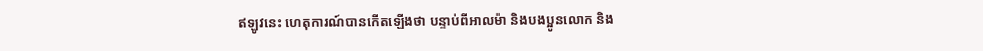ឥឡូវនេះ ហេតុការណ៍បានកើតឡើងថា បន្ទាប់ពីអាលម៉ា និងបងប្អូនលោក និង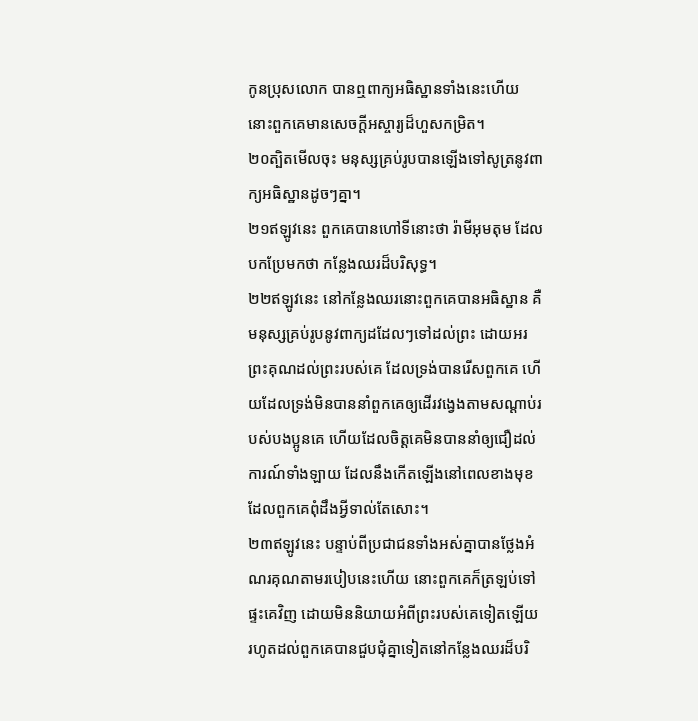កូនប្រុសលោក បានឮពាក្យអធិស្ឋានទាំងនេះហើយ នោះពួកគេមានសេចក្ដីអស្ចារ្យដ៏ហួសកម្រិត។
២០ត្បិតមើលចុះ មនុស្សគ្រប់រូបបានឡើងទៅសូត្រនូវពាក្យអធិស្ឋានដូចៗគ្នា។
២១ឥឡូវនេះ ពួកគេបានហៅទីនោះថា រ៉ាមីអុមតុម ដែលបកប្រែមកថា កន្លែងឈរដ៏បរិសុទ្ធ។
២២ឥឡូវនេះ នៅកន្លែងឈរនោះពួកគេបានអធិស្ឋាន គឺមនុស្សគ្រប់រូបនូវពាក្យដដែលៗទៅដល់ព្រះ ដោយអរព្រះគុណដល់ព្រះរបស់គេ ដែលទ្រង់បានរើសពួកគេ ហើយដែលទ្រង់មិនបាននាំពួកគេឲ្យដើរវង្វេងតាមសណ្ដាប់របស់បងប្អូនគេ ហើយដែលចិត្តគេមិនបាននាំឲ្យជឿដល់ការណ៍ទាំងឡាយ ដែលនឹងកើតឡើងនៅពេលខាងមុខ ដែលពួកគេពុំដឹងអ្វីទាល់តែសោះ។
២៣ឥឡូវនេះ បន្ទាប់ពីប្រជាជនទាំងអស់គ្នាបានថ្លែងអំណរគុណតាមរបៀបនេះហើយ នោះពួកគេក៏ត្រឡប់ទៅផ្ទះគេវិញ ដោយមិននិយាយអំពីព្រះរបស់គេទៀតឡើយ រហូតដល់ពួកគេបានជួបជុំគ្នាទៀតនៅកន្លែងឈរដ៏បរិ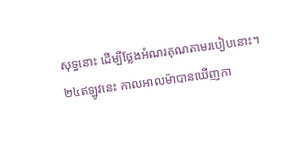សុទ្ធនោះ ដើម្បីថ្លែងអំណរគុណតាមរបៀបនោះ។
២៤ឥឡូវនេះ កាលអាលម៉ាបានឃើញកា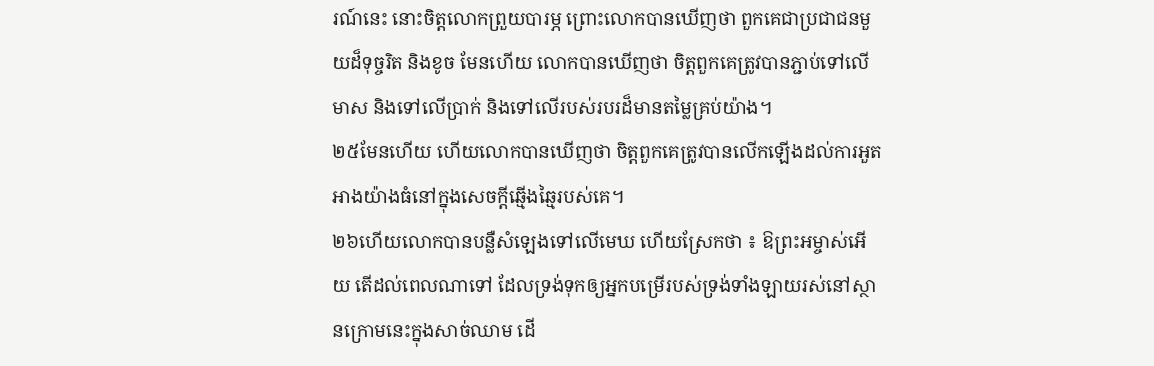រណ៍នេះ នោះចិត្តលោកព្រួយបារម្ភ ព្រោះលោកបានឃើញថា ពួកគេជាប្រជាជនមួយដ៏ទុច្ចរិត និងខូច មែនហើយ លោកបានឃើញថា ចិត្តពួកគេត្រូវបានភ្ជាប់ទៅលើមាស និងទៅលើប្រាក់ និងទៅលើរបស់របរដ៏មានតម្លៃគ្រប់យ៉ាង។
២៥មែនហើយ ហើយលោកបានឃើញថា ចិត្តពួកគេត្រូវបានលើកឡើងដល់ការអួតអាងយ៉ាងធំនៅក្នុងសេចក្ដីឆ្មើងឆ្មៃរបស់គេ។
២៦ហើយលោកបានបន្លឺសំឡេងទៅលើមេឃ ហើយស្រែកថា ៖ ឱព្រះអម្ចាស់អើយ តើដល់ពេលណាទៅ ដែលទ្រង់ទុកឲ្យអ្នកបម្រើរបស់ទ្រង់ទាំងឡាយរស់នៅស្ថានក្រោមនេះក្នុងសាច់ឈាម ដើ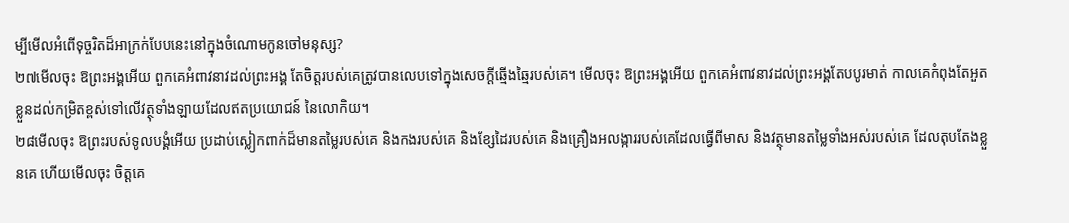ម្បីមើលអំពើទុច្ចរិតដ៏អាក្រក់បែបនេះនៅក្នុងចំណោមកូនចៅមនុស្ស?
២៧មើលចុះ ឱព្រះអង្គអើយ ពួកគេអំពាវនាវដល់ព្រះអង្គ តែចិត្តរបស់គេត្រូវបានលេបទៅក្នុងសេចក្ដីឆ្មើងឆ្មៃរបស់គេ។ មើលចុះ ឱព្រះអង្គអើយ ពួកគេអំពាវនាវដល់ព្រះអង្គតែបបូរមាត់ កាលគេកំពុងតែអួតខ្លួនដល់កម្រិតខ្ពស់ទៅលើវត្ថុទាំងឡាយដែលឥតប្រយោជន៍ នៃលោកិយ។
២៨មើលចុះ ឱព្រះរបស់ទូលបង្គំអើយ ប្រដាប់ស្លៀកពាក់ដ៏មានតម្លៃរបស់គេ និងកងរបស់គេ និងខ្សែដៃរបស់គេ និងគ្រឿងអលង្ការរបស់គេដែលធ្វើពីមាស និងវត្ថុមានតម្លៃទាំងអស់របស់គេ ដែលតុបតែងខ្លួនគេ ហើយមើលចុះ ចិត្តគេ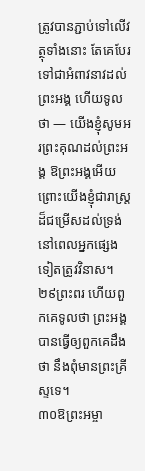ត្រូវបានភ្ជាប់ទៅលើវត្ថុទាំងនោះ តែគេបែរទៅជាអំពាវនាវដល់ព្រះអង្គ ហើយទូលថា — យើងខ្ញុំសូមអរព្រះគុណដល់ព្រះអង្គ ឱព្រះអង្គអើយ ព្រោះយើងខ្ញុំជារាស្ត្រដ៏ជម្រើសដល់ទ្រង់ នៅពេលអ្នកផ្សេងទៀតត្រូវវិនាស។
២៩ព្រះពរ ហើយពួកគេទូលថា ព្រះអង្គបានធ្វើឲ្យពួកគេដឹងថា នឹងពុំមានព្រះគ្រីស្ទទេ។
៣០ឱព្រះអម្ចា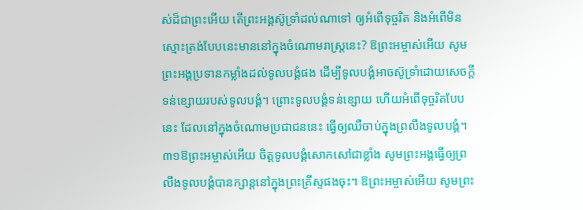ស់ដ៏ជាព្រះអើយ តើព្រះអង្គស៊ូទ្រាំដល់ណាទៅ ឲ្យអំពើទុច្ចរិត និងអំពើមិនស្មោះត្រង់បែបនេះមាននៅក្នុងចំណោមរាស្ត្រនេះ? ឱព្រះអម្ចាស់អើយ សូមព្រះអង្គប្រទានកម្លាំងដល់ទូលបង្គំផង ដើម្បីទូលបង្គំអាចស៊ូទ្រាំដោយសេចក្ដីទន់ខ្សោយរបស់ទូលបង្គំ។ ព្រោះទូលបង្គំទន់ខ្សោយ ហើយអំពើទុច្ចរិតបែបនេះ ដែលនៅក្នុងចំណោមប្រជាជននេះ ធ្វើឲ្យឈឺចាប់ក្នុងព្រលឹងទូលបង្គំ។
៣១ឱព្រះអម្ចាស់អើយ ចិត្តទូលបង្គំសោកសៅជាខ្លាំង សូមព្រះអង្គធ្វើឲ្យព្រលឹងទូលបង្គំបានក្សាន្តនៅក្នុងព្រះគ្រីស្ទផងចុះ។ ឱព្រះអម្ចាស់អើយ សូមព្រះ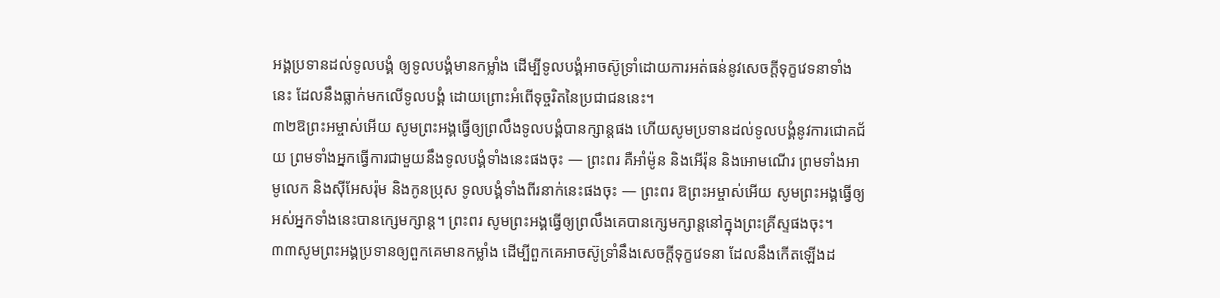អង្គប្រទានដល់ទូលបង្គំ ឲ្យទូលបង្គំមានកម្លាំង ដើម្បីទូលបង្គំអាចស៊ូទ្រាំដោយការអត់ធន់នូវសេចក្ដីទុក្ខវេទនាទាំងនេះ ដែលនឹងធ្លាក់មកលើទូលបង្គំ ដោយព្រោះអំពើទុច្ចរិតនៃប្រជាជននេះ។
៣២ឱព្រះអម្ចាស់អើយ សូមព្រះអង្គធ្វើឲ្យព្រលឹងទូលបង្គំបានក្សាន្តផង ហើយសូមប្រទានដល់ទូលបង្គំនូវការជោគជ័យ ព្រមទាំងអ្នកធ្វើការជាមួយនឹងទូលបង្គំទាំងនេះផងចុះ — ព្រះពរ គឺអាំម៉ូន និងអើរ៉ុន និងអោមណើរ ព្រមទាំងអាមូលេក និងស៊ីអែសរ៉ុម និងកូនប្រុស ទូលបង្គំទាំងពីរនាក់នេះផងចុះ — ព្រះពរ ឱព្រះអម្ចាស់អើយ សូមព្រះអង្គធ្វើឲ្យអស់អ្នកទាំងនេះបានក្សេមក្សាន្ត។ ព្រះពរ សូមព្រះអង្គធ្វើឲ្យព្រលឹងគេបានក្សេមក្សាន្តនៅក្នុងព្រះគ្រីស្ទផងចុះ។
៣៣សូមព្រះអង្គប្រទានឲ្យពួកគេមានកម្លាំង ដើម្បីពួកគេអាចស៊ូទ្រាំនឹងសេចក្ដីទុក្ខវេទនា ដែលនឹងកើតឡើងដ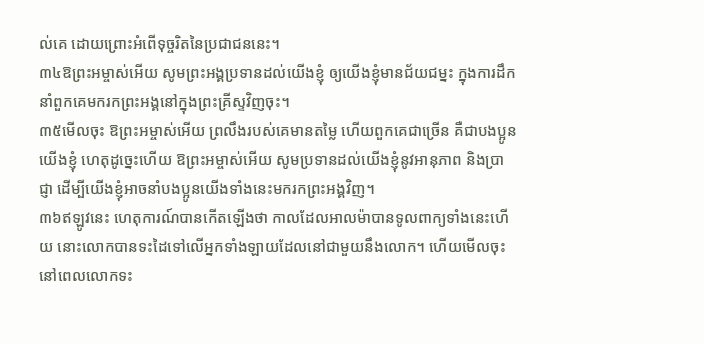ល់គេ ដោយព្រោះអំពើទុច្ចរិតនៃប្រជាជននេះ។
៣៤ឱព្រះអម្ចាស់អើយ សូមព្រះអង្គប្រទានដល់យើងខ្ញុំ ឲ្យយើងខ្ញុំមានជ័យជម្នះ ក្នុងការដឹកនាំពួកគេមករកព្រះអង្គនៅក្នុងព្រះគ្រីស្ទវិញចុះ។
៣៥មើលចុះ ឱព្រះអម្ចាស់អើយ ព្រលឹងរបស់គេមានតម្លៃ ហើយពួកគេជាច្រើន គឺជាបងប្អូនយើងខ្ញុំ ហេតុដូច្នេះហើយ ឱព្រះអម្ចាស់អើយ សូមប្រទានដល់យើងខ្ញុំនូវអានុភាព និងប្រាជ្ញា ដើម្បីយើងខ្ញុំអាចនាំបងប្អូនយើងទាំងនេះមករកព្រះអង្គវិញ។
៣៦ឥឡូវនេះ ហេតុការណ៍បានកើតឡើងថា កាលដែលអាលម៉ាបានទូលពាក្យទាំងនេះហើយ នោះលោកបានទះដៃទៅលើអ្នកទាំងឡាយដែលនៅជាមួយនឹងលោក។ ហើយមើលចុះ នៅពេលលោកទះ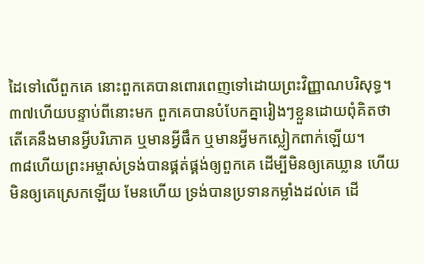ដៃទៅលើពួកគេ នោះពួកគេបានពោរពេញទៅដោយព្រះវិញ្ញាណបរិសុទ្ធ។
៣៧ហើយបន្ទាប់ពីនោះមក ពួកគេបានបំបែកគ្នារៀងៗខ្លួនដោយពុំគិតថា តើគេនឹងមានអ្វីបរិភោគ ឬមានអ្វីផឹក ឬមានអ្វីមកស្លៀកពាក់ឡើយ។
៣៨ហើយព្រះអម្ចាស់ទ្រង់បានផ្គត់ផ្គង់ឲ្យពួកគេ ដើម្បីមិនឲ្យគេឃ្លាន ហើយមិនឲ្យគេស្រេកឡើយ មែនហើយ ទ្រង់បានប្រទានកម្លាំងដល់គេ ដើ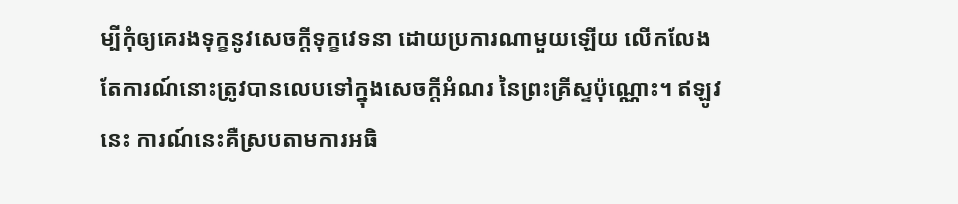ម្បីកុំឲ្យគេរងទុក្ខនូវសេចក្ដីទុក្ខវេទនា ដោយប្រការណាមួយឡើយ លើកលែងតែការណ៍នោះត្រូវបានលេបទៅក្នុងសេចក្ដីអំណរ នៃព្រះគ្រីស្ទប៉ុណ្ណោះ។ ឥឡូវនេះ ការណ៍នេះគឺស្របតាមការអធិ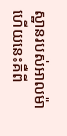ស្ឋានរបស់អាលម៉ា ហើយនេះគឺពី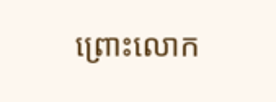ព្រោះលោក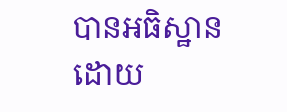បានអធិស្ឋានដោយ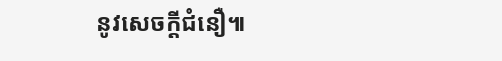នូវសេចក្ដីជំនឿ៕